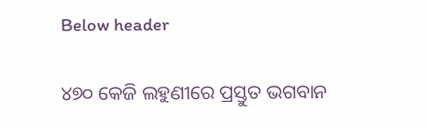Below header

୪୭୦ କେଜି ଲହୁଣୀରେ ପ୍ରସ୍ତୁତ ଭଗବାନ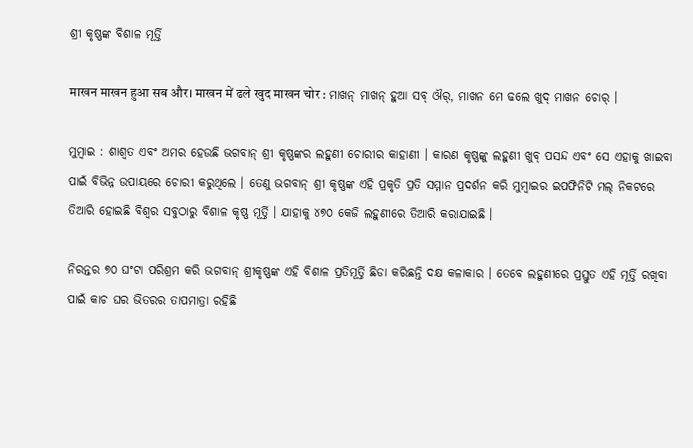ଶ୍ରୀ କୃଷ୍ଣଙ୍କ ବିଶାଳ ମୂର୍ତ୍ତି

माखन माखन हुआ सब और। माखन में ढले खुद माखन चोर : ମାଖନ୍ ମାଖନ୍ ହୁଆ ସବ୍ ଔର୍, ମାଖନ ମେ ଢଲେ ଖୁଦ୍ ମାଖନ ଚୋର୍ ।

ମୁମ୍ବାଇ : ଶାଶ୍ବତ ଏବଂ ଅମର ହେଉଛି ଭଗବାନ୍ ଶ୍ରୀ କୃଷ୍ଣଙ୍କର ଲହୁଣୀ ଚୋରୀର କାହାଣୀ । କାରଣ କୃଷ୍ଣଙ୍କୁ ଲହୁଣୀ ଖୁବ୍ ପସନ୍ଦ ଏବଂ ସେ ଏହାକୁ ଖାଇବା ପାଇଁ ବିଭିନ୍ନ ଉପାୟରେ ଚୋରୀ କରୁଥିଲେ । ତେଣୁ ଭଗବାନ୍ ଶ୍ରୀ କୃଷ୍ଣଙ୍କ ଏହି ପ୍ରକୃତି ପ୍ରତି ସମ୍ମାନ ପ୍ରଦର୍ଶନ କରି ମୁମ୍ବାଇର ଇପଫିନିଟି ମଲ୍ ନିକଟରେ ତିଆରି ହୋଇଛି ବିଶ୍ବର ସବୁଠାରୁ ବିଶାଳ କୃଷ୍ଣ ମୂର୍ତ୍ତି । ଯାହାକୁ ୪୭୦ କେଜି ଲହୁଣୀରେ ତିଆରି କରାଯାଇଛି ।

ନିରନ୍ତର ୭୦ ଘଂଟା ପରିଶ୍ରମ କରି ଭଗବାନ୍ ଶ୍ରୀକୃଷ୍ଣଙ୍କ ଏହି ବିଶାଳ ପ୍ରତିମୂର୍ତ୍ତି ଛିଡା କରିଛନ୍ତି ଦକ୍ଷ କଳାକାର । ତେବେ ଲହୁଣୀରେ ପ୍ରସ୍ତୁତ ଏହି ମୂର୍ତ୍ତି ରଖିବା ପାଇଁ କାଚ ଘର ଭିତରର ତାପମାତ୍ରା ରହିଛି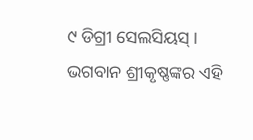୯ ଡିଗ୍ରୀ ସେଲସିୟସ୍ । ଭଗବାନ ଶ୍ରୀକୃଷ୍ଣଙ୍କର ଏହି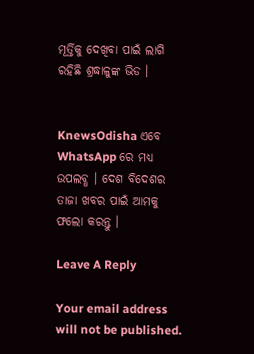ମୂର୍ତ୍ତିକୁ ଦେଖିବା ପାଇଁ ଲାଗି ରହିଛି ଶ୍ରଦ୍ଧାଳୁଙ୍କ ଭିଡ ।


KnewsOdisha ଏବେ WhatsApp ରେ ମଧ୍ୟ ଉପଲବ୍ଧ । ଦେଶ ବିଦେଶର ତାଜା ଖବର ପାଇଁ ଆମକୁ ଫଲୋ କରନ୍ତୁ ।

Leave A Reply

Your email address will not be published.